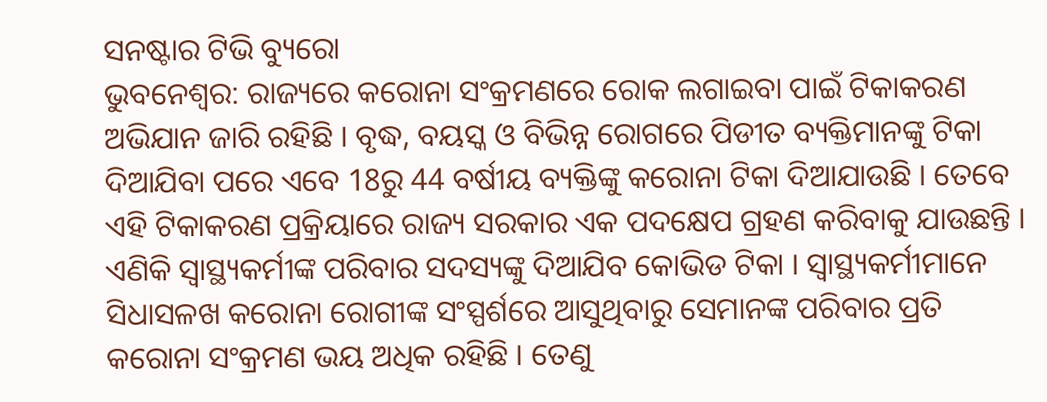ସନଷ୍ଟାର ଟିଭି ବ୍ୟୁରୋ
ଭୁବନେଶ୍ୱର: ରାଜ୍ୟରେ କରୋନା ସଂକ୍ରମଣରେ ରୋକ ଲଗାଇବା ପାଇଁ ଟିକାକରଣ ଅଭିଯାନ ଜାରି ରହିଛି । ବୃଦ୍ଧ, ବୟସ୍କ ଓ ବିଭିନ୍ନ ରୋଗରେ ପିଡୀତ ବ୍ୟକ୍ତିମାନଙ୍କୁ ଟିକା ଦିଆଯିବା ପରେ ଏବେ 18ରୁ 44 ବର୍ଷୀୟ ବ୍ୟକ୍ତିଙ୍କୁ କରୋନା ଟିକା ଦିଆଯାଉଛି । ତେବେ ଏହି ଟିକାକରଣ ପ୍ରକ୍ରିୟାରେ ରାଜ୍ୟ ସରକାର ଏକ ପଦକ୍ଷେପ ଗ୍ରହଣ କରିବାକୁ ଯାଉଛନ୍ତି । ଏଣିକି ସ୍ୱାସ୍ଥ୍ୟକର୍ମୀଙ୍କ ପରିବାର ସଦସ୍ୟଙ୍କୁ ଦିଆଯିବ କୋଭିଡ ଟିକା । ସ୍ୱାସ୍ଥ୍ୟକର୍ମୀମାନେ ସିଧାସଳଖ କରୋନା ରୋଗୀଙ୍କ ସଂସ୍ପର୍ଶରେ ଆସୁଥିବାରୁ ସେମାନଙ୍କ ପରିବାର ପ୍ରତି କରୋନା ସଂକ୍ରମଣ ଭୟ ଅଧିକ ରହିଛି । ତେଣୁ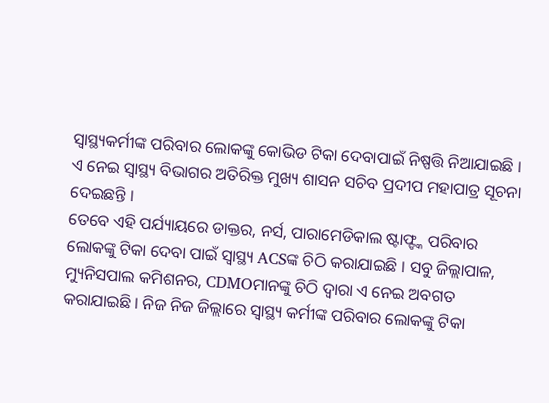ସ୍ୱାସ୍ଥ୍ୟକର୍ମୀଙ୍କ ପରିବାର ଲୋକଙ୍କୁ କୋଭିଡ ଟିକା ଦେବାପାଇଁ ନିଷ୍ପତ୍ତି ନିଆଯାଇଛି । ଏ ନେଇ ସ୍ୱାସ୍ଥ୍ୟ ବିଭାଗର ଅତିରିକ୍ତ ମୁଖ୍ୟ ଶାସନ ସଚିବ ପ୍ରଦୀପ ମହାପାତ୍ର ସୂଚନା ଦେଇଛନ୍ତି ।
ତେବେ ଏହି ପର୍ଯ୍ୟାୟରେ ଡାକ୍ତର, ନର୍ସ, ପାରାମେଡିକାଲ ଷ୍ଟାଫ୍ଙ୍କ ପରିବାର ଲୋକଙ୍କୁ ଟିକା ଦେବା ପାଇଁ ସ୍ୱାସ୍ଥ୍ୟ ACSଙ୍କ ଚିଠି କରାଯାଇଛି । ସବୁ ଜିଲ୍ଲାପାଳ, ମ୍ୟୁନିସପାଲ କମିଶନର, CDMOମାନଙ୍କୁ ଚିଠି ଦ୍ୱାରା ଏ ନେଇ ଅବଗତ କରାଯାଇଛି । ନିଜ ନିଜ ଜିଲ୍ଲାରେ ସ୍ୱାସ୍ଥ୍ୟ କର୍ମୀଙ୍କ ପରିବାର ଲୋକଙ୍କୁ ଟିକା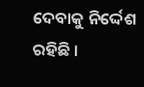ଦେବାକୁ ନିର୍ଦ୍ଦେଶ ରହିଛି ।